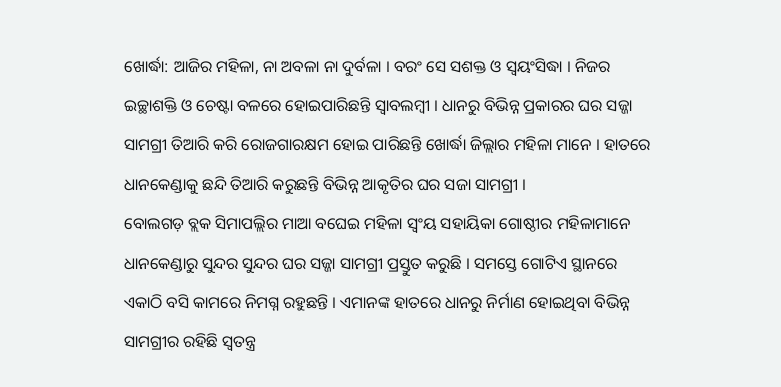ଖୋର୍ଦ୍ଧା: ଆଜିର ମହିଳା, ନା ଅବଳା ନା ଦୁର୍ବଳା । ବରଂ ସେ ସଶକ୍ତ ଓ ସ୍ବୟଂସିଦ୍ଧା । ନିଜର ଇଚ୍ଛାଶକ୍ତି ଓ ଚେଷ୍ଟା ବଳରେ ହୋଇପାରିଛନ୍ତି ସ୍ୱାବଲମ୍ବୀ । ଧାନରୁ ବିଭିନ୍ନ ପ୍ରକାରର ଘର ସଜ୍ଜା ସାମଗ୍ରୀ ତିଆରି କରି ରୋଜଗାରକ୍ଷମ ହୋଇ ପାରିଛନ୍ତି ଖୋର୍ଦ୍ଧା ଜିଲ୍ଲାର ମହିଳା ମାନେ । ହାତରେ ଧାନକେଣ୍ଡାକୁ ଛନ୍ଦି ତିଆରି କରୁଛନ୍ତି ବିଭିନ୍ନ ଆକୃତିର ଘର ସଜା ସାମଗ୍ରୀ ।
ବୋଲଗଡ଼ ବ୍ଲକ ସିମାପଲ୍ଲିର ମାଆ ବଘେଇ ମହିଳା ସ୍ଵଂୟ ସହାୟିକା ଗୋଷ୍ଠୀର ମହିଳାମାନେ ଧାନକେଣ୍ଡାରୁ ସୁନ୍ଦର ସୁନ୍ଦର ଘର ସଜ୍ଜା ସାମଗ୍ରୀ ପ୍ରସ୍ତୁତ କରୁଛି । ସମସ୍ତେ ଗୋଟିଏ ସ୍ଥାନରେ ଏକାଠି ବସି କାମରେ ନିମଗ୍ନ ରହୁଛନ୍ତି । ଏମାନଙ୍କ ହାତରେ ଧାନରୁ ନିର୍ମାଣ ହୋଇଥିବା ବିଭିନ୍ନ ସାମଗ୍ରୀର ରହିଛି ସ୍ଵତନ୍ତ୍ର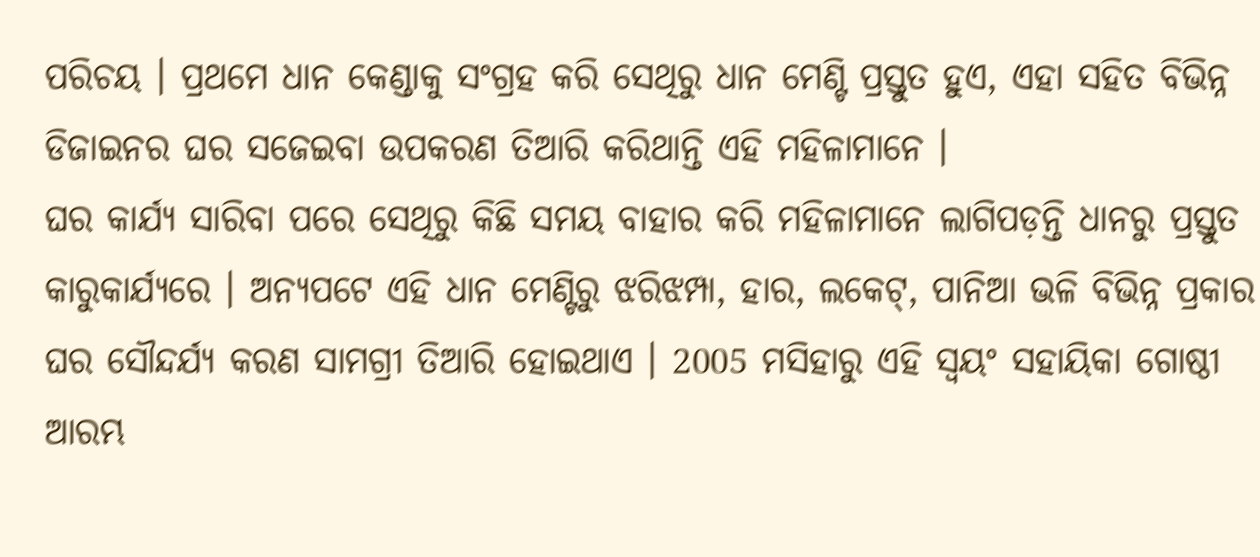ପରିଚୟ । ପ୍ରଥମେ ଧାନ କେଣ୍ଡାକୁ ସଂଗ୍ରହ କରି ସେଥିରୁ ଧାନ ମେଣ୍ଟି ପ୍ରସ୍ତୁତ ହୁଏ, ଏହା ସହିତ ବିଭିନ୍ନ ଡିଜାଇନର ଘର ସଜେଇବା ଉପକରଣ ତିଆରି କରିଥାନ୍ତି ଏହି ମହିଳାମାନେ ।
ଘର କାର୍ଯ୍ୟ ସାରିବା ପରେ ସେଥିରୁ କିଛି ସମୟ ବାହାର କରି ମହିଳାମାନେ ଲାଗିପଡ଼ନ୍ତି ଧାନରୁ ପ୍ରସ୍ତୁତ କାରୁକାର୍ଯ୍ୟରେ । ଅନ୍ୟପଟେ ଏହି ଧାନ ମେଣ୍ଟିରୁ ଝରିଝମ୍ପା, ହାର, ଲକେଟ୍, ପାନିଆ ଭଳି ବିଭିନ୍ନ ପ୍ରକାର ଘର ସୌନ୍ଦର୍ଯ୍ୟ କରଣ ସାମଗ୍ରୀ ତିଆରି ହୋଇଥାଏ । 2005 ମସିହାରୁ ଏହି ସ୍ବୟଂ ସହାୟିକା ଗୋଷ୍ଠୀ ଆରମ୍ଭ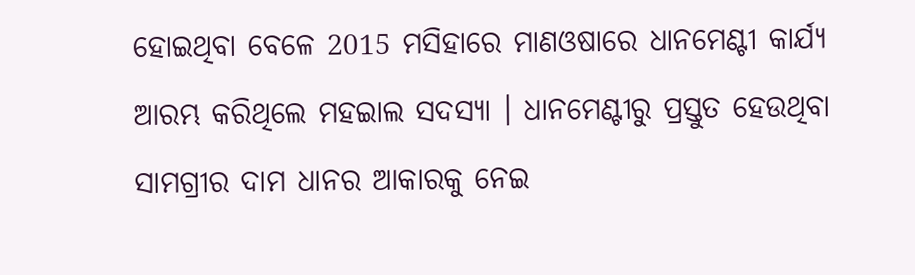ହୋଇଥିବା ବେଳେ 2015 ମସିହାରେ ମାଣଓଷାରେ ଧାନମେଣ୍ଟୀ କାର୍ଯ୍ୟ ଆରମ୍ଭ କରିଥିଲେ ମହଇାଲ ସଦସ୍ୟା । ଧାନମେଣ୍ଟୀରୁ ପ୍ରସ୍ତୁତ ହେଉଥିବା ସାମଗ୍ରୀର ଦାମ ଧାନର ଆକାରକୁ ନେଇ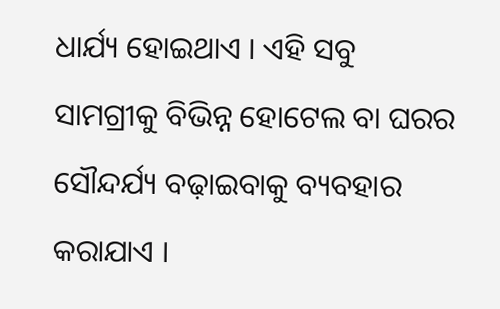ଧାର୍ଯ୍ୟ ହୋଇଥାଏ । ଏହି ସବୁ ସାମଗ୍ରୀକୁ ବିଭିନ୍ନ ହୋଟେଲ ବା ଘରର ସୌନ୍ଦର୍ଯ୍ୟ ବଢ଼ାଇବାକୁ ବ୍ୟବହାର କରାଯାଏ ।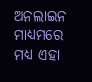ଅନଲାଇନ ମାଧ୍ୟମରେ ମଧ୍ୟ ଏହା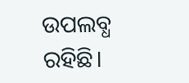ଉପଲବ୍ଧ ରହିଛି।